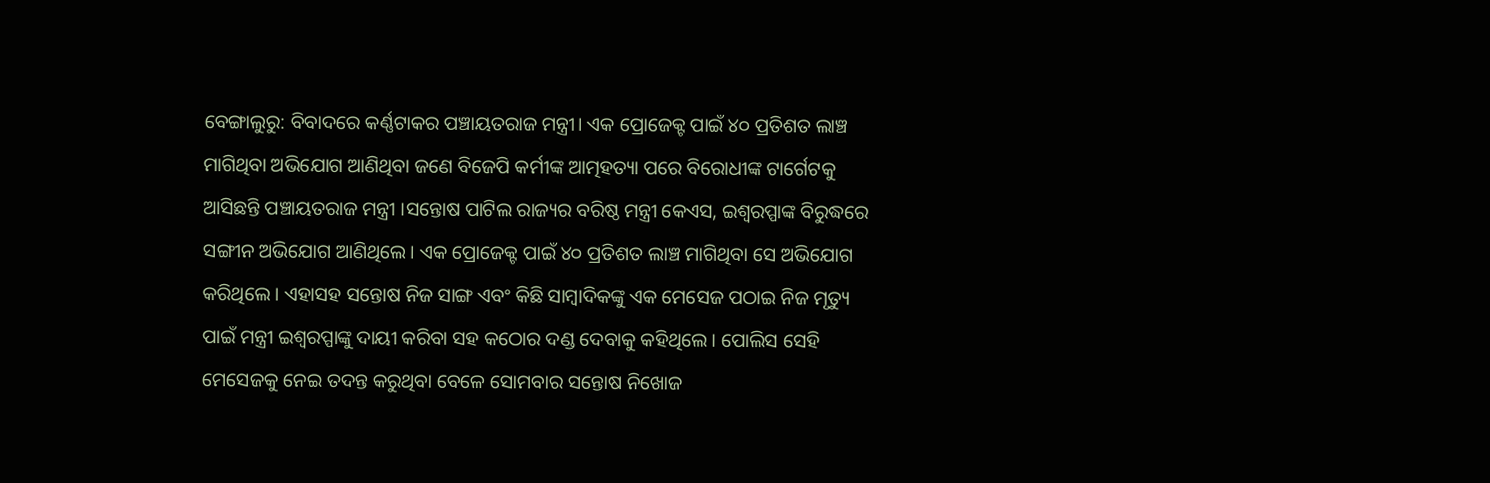ବେଙ୍ଗାଲୁରୁ: ବିବାଦରେ କର୍ଣ୍ଣଟାକର ପଞ୍ଚାୟତରାଜ ମନ୍ତ୍ରୀ। ଏକ ପ୍ରୋଜେକ୍ଟ ପାଇଁ ୪୦ ପ୍ରତିଶତ ଲାଞ୍ଚ ମାଗିଥିବା ଅଭିଯୋଗ ଆଣିଥିବା ଜଣେ ବିଜେପି କର୍ମୀଙ୍କ ଆତ୍ମହତ୍ୟା ପରେ ବିରୋଧୀଙ୍କ ଟାର୍ଗେଟକୁ ଆସିଛନ୍ତି ପଞ୍ଚାୟତରାଜ ମନ୍ତ୍ରୀ ।ସନ୍ତୋଷ ପାଟିଲ ରାଜ୍ୟର ବରିଷ୍ଠ ମନ୍ତ୍ରୀ କେଏସ, ଇଶ୍ୱରପ୍ପାଙ୍କ ବିରୁଦ୍ଧରେ ସଙ୍ଗୀନ ଅଭିଯୋଗ ଆଣିଥିଲେ। ଏକ ପ୍ରୋଜେକ୍ଟ ପାଇଁ ୪୦ ପ୍ରତିଶତ ଲାଞ୍ଚ ମାଗିଥିବା ସେ ଅଭିଯୋଗ କରିଥିଲେ । ଏହାସହ ସନ୍ତୋଷ ନିଜ ସାଙ୍ଗ ଏବଂ କିଛି ସାମ୍ୱାଦିକଙ୍କୁ ଏକ ମେସେଜ ପଠାଇ ନିଜ ମୃତ୍ୟୁ ପାଇଁ ମନ୍ତ୍ରୀ ଇଶ୍ୱରପ୍ପାଙ୍କୁ ଦାୟୀ କରିବା ସହ କଠୋର ଦଣ୍ଡ ଦେବାକୁ କହିଥିଲେ। ପୋଲିସ ସେହି ମେସେଜକୁ ନେଇ ତଦନ୍ତ କରୁଥିବା ବେଳେ ସୋମବାର ସନ୍ତୋଷ ନିଖୋଜ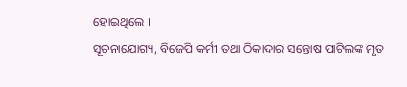ହୋଇଥିଲେ ।
ସୂଚନାଯୋଗ୍ୟ, ବିଜେପି କର୍ମୀ ତଥା ଠିକାଦାର ସନ୍ତୋଷ ପାଟିଲଙ୍କ ମୃତ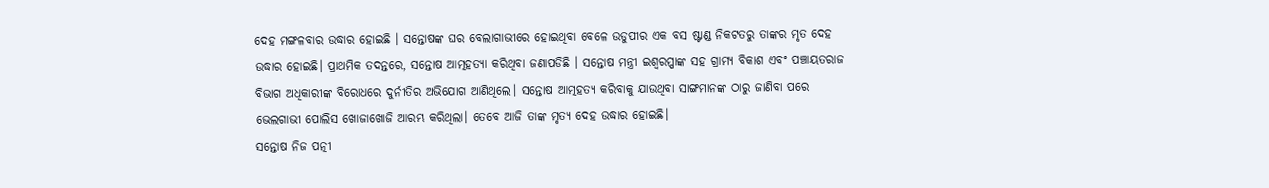ଦେହ ମଙ୍ଗଳବାର ଉଦ୍ଧାର ହୋଇଛି । ସନ୍ତୋଷଙ୍କ ଘର ବେଲାଗାଭୀରେ ହୋଇଥିବା ବେଳେ ଉଡୁପୀର ଏକ ବସ ଷ୍ଟାଣ୍ଡ ନିକଟତରୁ ତାଙ୍କର ମୃତ ଦେହ ଉଦ୍ଧାର ହୋଇଛି। ପ୍ରାଥମିକ ତଦନ୍ତରେ, ସନ୍ତୋଷ ଆତ୍ମହତ୍ୟା କରିଥିବା ଜଣାପଡିଛି । ସନ୍ତୋଷ ମନ୍ତ୍ରୀ ଇଶ୍ୱରପ୍ପାଙ୍କ ସହ ଗ୍ରାମ୍ୟ ବିକାଶ ଏବଂ ପଞ୍ଚାୟତରାଜ ବିଭାଗ ଅଧିକାରୀଙ୍କ ବିରୋଧରେ ଦୁର୍ନୀତିର ଅଭିଯୋଗ ଆଣିଥିଲେ। ସନ୍ତୋଷ ଆତ୍ମହତ୍ୟ କରିବାକୁ ଯାଉଥିବା ସାଙ୍ଗମାନଙ୍କ ଠାରୁ ଜାଣିବା ପରେ ଭେଲଗାଭୀ ପୋଲିସ ଖୋଜାଖୋଜି ଆରମ୍ଭ କରିଥିଲା। ତେବେ ଆଜି ତାଙ୍କ ମୃତ୍ୟ ଦେହ ଉଦ୍ଧାର ହୋଇଛି।
ସନ୍ତୋଷ ନିଜ ପତ୍ନୀ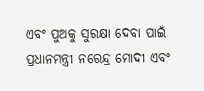ଏବଂ ପୁଅକୁ ସୁରକ୍ଷା ଦେବା ପାଇଁ ପ୍ରଧାନମନ୍ତ୍ରୀ ନରେନ୍ଦ୍ର ମୋଦୀ ଏବଂ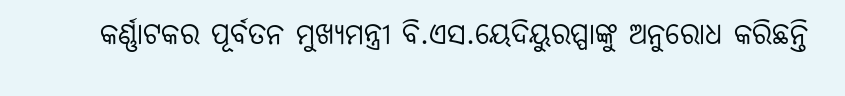କର୍ଣ୍ଣାଟକର ପୂର୍ବତନ ମୁଖ୍ୟମନ୍ତ୍ରୀ ବି.ଏସ.ୟେଦିୟୁରପ୍ପାଙ୍କୁ ଅନୁରୋଧ କରିଛନ୍ତି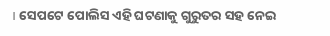। ସେପଟେ ପୋଲିସ ଏହି ଘଟଣାକୁ ଗୁରୁତର ସହ ନେଇ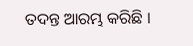ତଦନ୍ତ ଆରମ୍ଭ କରିଛି ।